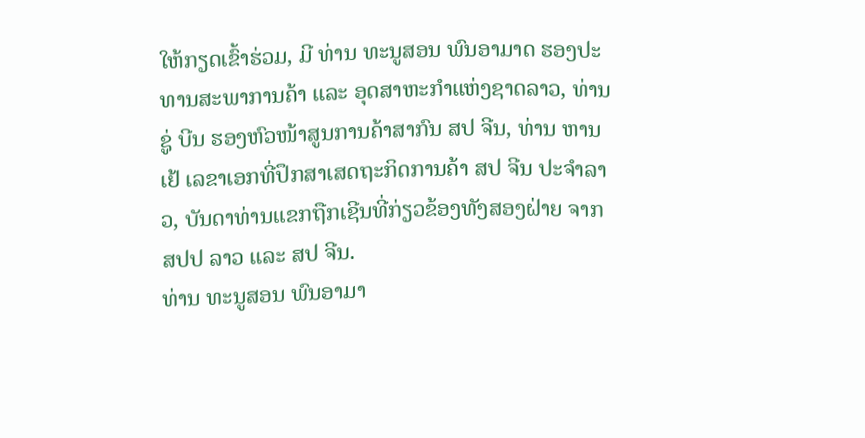ໃຫ້ກຽດເຂົ້າຮ່ວມ, ມີ ທ່ານ ທະນູສອນ ພົນອາມາດ ຮອງປະທານສະພາການຄ້າ ແລະ ອຸດສາຫະກຳແຫ່ງຊາດລາວ, ທ່ານ ຊູ່ ບີນ ຮອງຫົວໜ້າສູນການຄ້າສາກົນ ສປ ຈີນ, ທ່ານ ຫານ ເຢ້ ເລຂາເອກທີ່ປຶກສາເສດຖະກິດການຄ້າ ສປ ຈີນ ປະຈໍາລາວ, ບັນດາທ່ານແຂກຖືກເຊີນທີ່ກ່ຽວຂ້ອງທັງສອງຝ່າຍ ຈາກ ສປປ ລາວ ແລະ ສປ ຈີນ.
ທ່ານ ທະນູສອນ ພົນອາມາ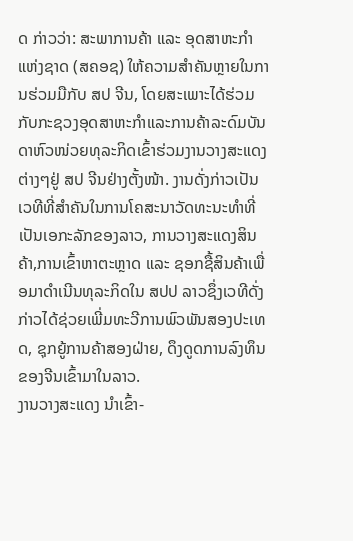ດ ກ່າວວ່າ: ສະພາການຄ້າ ແລະ ອຸດສາຫະກໍາແຫ່ງຊາດ (ສຄອຊ) ໃຫ້ຄວາມສໍາຄັນຫຼາຍໃນການຮ່ວມມືກັບ ສປ ຈີນ, ໂດຍສະເພາະໄດ້ຮ່ວມກັບກະຊວງອຸດສາຫະກຳແລະການຄ້າລະດົມບັນດາຫົວໜ່ວຍທຸລະກິດເຂົ້າຮ່ວມງານວາງສະແດງຕ່າງໆຢູ່ ສປ ຈີນຢ່າງຕັ້ງໜ້າ. ງານດັ່ງກ່າວເປັນເວທີທີ່ສຳຄັນໃນການໂຄສະນາວັດທະນະທຳທີ່ເປັນເອກະລັກຂອງລາວ, ການວາງສະແດງສິນຄ້າ,ການເຂົ້າຫາຕະຫຼາດ ແລະ ຊອກຊື້ສິນຄ້າເພື່ອມາດຳເນີນທຸລະກິດໃນ ສປປ ລາວຊຶ່ງເວທີດັ່ງກ່າວໄດ້ຊ່ວຍເພີ່ມທະວີການພົວພັນສອງປະເທດ, ຊຸກຍູ້ການຄ້າສອງຝ່າຍ, ດຶງດູດການລົງທຶນຂອງຈີນເຂົ້າມາໃນລາວ.
ງານວາງສະແດງ ນຳເຂົ້າ-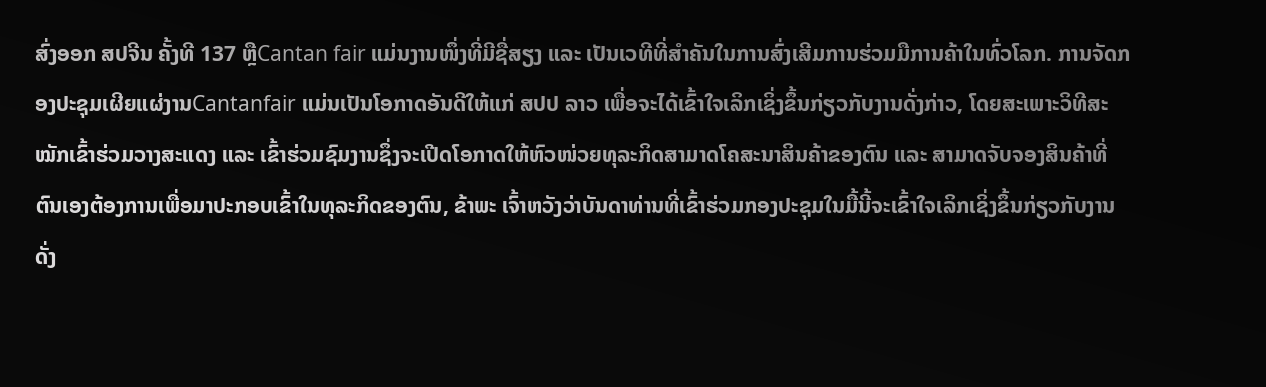ສົ່ງອອກ ສປຈີນ ຄັ້ງທີ 137 ຫຼືCantan fair ແມ່ນງານໜຶ່ງທີ່ມີຊື່ສຽງ ແລະ ເປັນເວທີທີ່ສຳຄັນໃນການສົ່ງເສີມການຮ່ວມມືການຄ້າໃນທົ່ວໂລກ. ການຈັດກອງປະຊຸມເຜີຍແຜ່ງານCantanfair ແມ່ນເປັນໂອກາດອັນດີໃຫ້ແກ່ ສປປ ລາວ ເພື່ອຈະໄດ້ເຂົ້າໃຈເລິກເຊິ່ງຂຶ້ນກ່ຽວກັບງານດັ່ງກ່າວ, ໂດຍສະເພາະວິທີສະໝັກເຂົ້າຮ່ວມວາງສະແດງ ແລະ ເຂົ້າຮ່ວມຊົມງານຊຶ່ງຈະເປີດໂອກາດໃຫ້ຫົວໜ່ວຍທຸລະກິດສາມາດໂຄສະນາສິນຄ້າຂອງຕົນ ແລະ ສາມາດຈັບຈອງສິນຄ້າທີ່ຕົນເອງຕ້ອງການເພື່ອມາປະກອບເຂົ້າໃນທຸລະກິດຂອງຕົນ, ຂ້າພະ ເຈົ້າຫວັງວ່າບັນດາທ່ານທີ່ເຂົ້າຮ່ວມກອງປະຊຸມໃນມື້ນີ້ຈະເຂົ້າໃຈເລິກເຊິ່ງຂຶ້ນກ່ຽວກັບງານດັ່ງ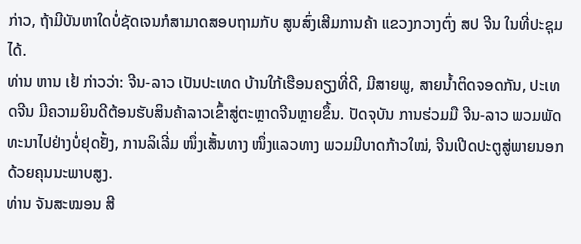ກ່າວ, ຖ້າມີບັນຫາໃດບໍ່ຊັດເຈນກໍສາມາດສອບຖາມກັບ ສູນສົ່ງເສີມການຄ້າ ແຂວງກວາງຕົ່ງ ສປ ຈີນ ໃນທີ່ປະຊຸມໄດ້.
ທ່ານ ຫານ ເຢ້ ກ່າວວ່າ: ຈີນ-ລາວ ເປັນປະເທດ ບ້ານໃກ້ເຮືອນຄຽງທີ່ດີ, ມີສາຍພູ, ສາຍນໍ້າຕິດຈອດກັນ, ປະເທດຈີນ ມີຄວາມຍິນດີຕ້ອນຮັບສິນຄ້າລາວເຂົ້າສູ່ຕະຫຼາດຈີນຫຼາຍຂຶ້ນ. ປັດຈຸບັນ ການຮ່ວມມື ຈີນ-ລາວ ພວມພັດທະນາໄປຢ່າງບໍ່ຢຸດຢັ້ງ, ການລິເລີ່ມ ໜຶ່ງເສັ້ນທາງ ໜຶ່ງແລວທາງ ພວມມີບາດກ້າວໃໝ່, ຈີນເປີດປະຕູສູ່ພາຍນອກ ດ້ວຍຄຸນນະພາບສູງ.
ທ່ານ ຈັນສະໝອນ ສີ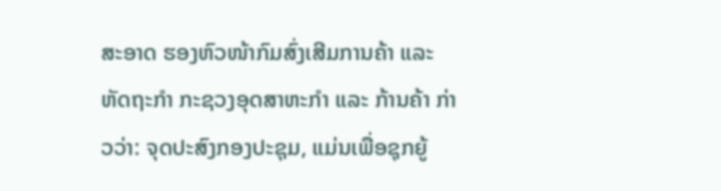ສະອາດ ຮອງຫົວໜ້າກົມສົ່ງເສີມການຄ້າ ແລະ ຫັດຖະກຳ ກະຊວງອຸດສາຫະກໍາ ແລະ ກ້ານຄ້າ ກ່າວວ່າ: ຈຸດປະສົງກອງປະຊຸມ, ແມ່ນເພື່ອຊຸກຍູ້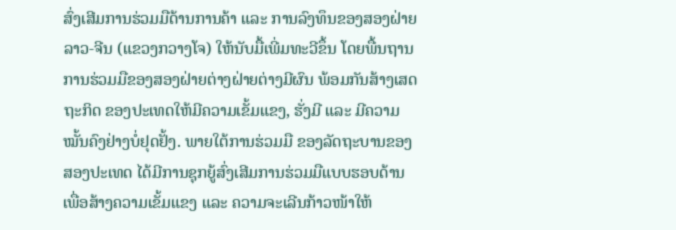ສົ່ງເສີມການຮ່ວມມືດ້ານການຄ້າ ແລະ ການລົງທຶນຂອງສອງຝ່າຍ ລາວ-ຈີນ (ແຂວງກວາງໂຈ) ໃຫ້ນັບມື້ເພີ່ມທະວີຂຶ້ນ ໂດຍພື້ນຖານການຮ່ວມມືຂອງສອງຝ່າຍຕ່າງຝ່າຍຕ່າງມີຜົນ ພ້ອມກັນສ້າງເສດຖະກິດ ຂອງປະເທດໃຫ້ມີຄວາມເຂັ້ມແຂງ, ຮັ່ງມີ ແລະ ມີຄວາມໝັ້ນຄົງຢ່າງບໍ່ຢຸດຢັ້ງ. ພາຍໃຕ້ການຮ່ວມມື ຂອງລັດຖະບານຂອງສອງປະເທດ ໄດ້ມີການຊຸກຍູ້ສົ່ງເສີມການຮ່ວມມືແບບຮອບດ້ານເພື່ອສ້າງຄວາມເຂັ້ມແຂງ ແລະ ຄວາມຈະເລີນກ້າວໜ້າໃຫ້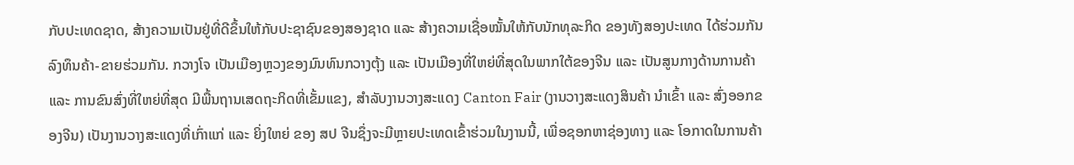ກັບປະເທດຊາດ, ສ້າງຄວາມເປັນຢູ່ທີ່ດີຂຶ້ນໃຫ້ກັບປະຊາຊົນຂອງສອງຊາດ ແລະ ສ້າງຄວາມເຊື່ອໝັ້ນໃຫ້ກັບນັກທຸລະກິດ ຂອງທັງສອງປະເທດ ໄດ້ຮ່ວມກັນລົງທຶນຄ້າ-ຂາຍຮ່ວມກັນ. ກວາງໂຈ ເປັນເມືອງຫຼວງຂອງມົນທົນກວາງຕຸ້ງ ແລະ ເປັນເມືອງທີ່ໃຫຍ່ທີ່ສຸດໃນພາກໃຕ້ຂອງຈີນ ແລະ ເປັນສູນກາງດ້ານການຄ້າ ແລະ ການຂົນສົ່ງທີ່ໃຫຍ່ທີ່ສຸດ ມີພື້ນຖານເສດຖະກິດທີ່ເຂັ້ມແຂງ, ສຳລັບງານວາງສະແດງ Canton Fair (ງານວາງສະແດງສິນຄ້າ ນຳເຂົ້າ ແລະ ສົ່ງອອກຂອງຈີນ) ເປັນງານວາງສະແດງທີ່ເກົ່າແກ່ ແລະ ຍິ່ງໃຫຍ່ ຂອງ ສປ ຈີນຊຶ່ງຈະມີຫຼາຍປະເທດເຂົ້າຮ່ວມໃນງານນີ້, ເພື່ອຊອກຫາຊ່ອງທາງ ແລະ ໂອກາດໃນການຄ້າ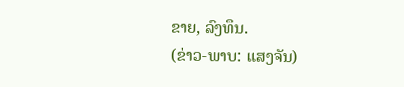ຂາຍ, ລົງທຶນ.
(ຂ່າວ-ພາບ: ແສງຈັນ)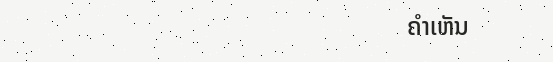ຄໍາເຫັນ